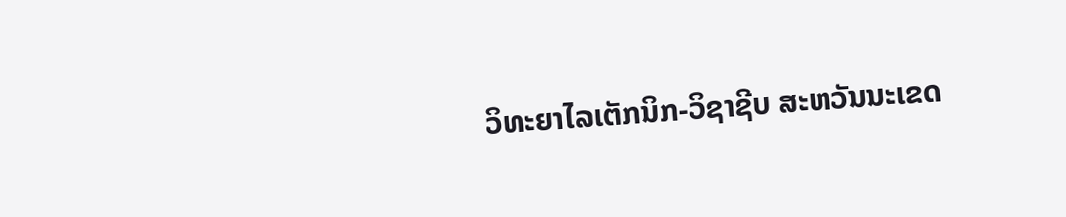ວິທະຍາໄລເຕັກນິກ-ວິຊາຊີບ ສະຫວັນນະເຂດ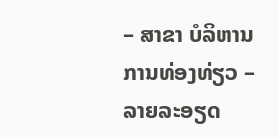– ສາຂາ ບໍລິຫານການທ່ອງທ່ຽວ – ລາຍລະອຽດ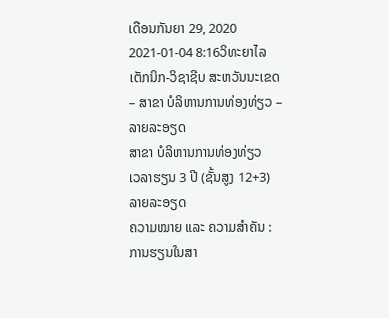ເດືອນກັນຍາ 29, 2020 2021-01-04 8:16ວິທະຍາໄລເຕັກນິກ-ວິຊາຊີບ ສະຫວັນນະເຂດ – ສາຂາ ບໍລິຫານການທ່ອງທ່ຽວ – ລາຍລະອຽດ
ສາຂາ ບໍລິຫານການທ່ອງທ່ຽວ
ເວລາຮຽນ 3 ປີ (ຊັ້ນສູງ 12+3)
ລາຍລະອຽດ
ຄວາມໝາຍ ແລະ ຄວາມສຳຄັນ :
ການຮຽນໃນສາ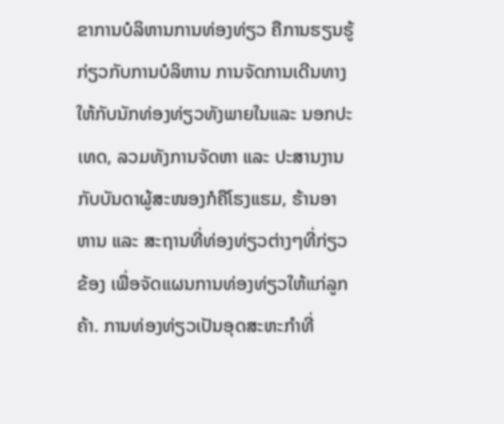ຂາການບໍລິຫານການທ່ອງທ່ຽວ ຄືການຮຽນຮູ້ກ່ຽວກັບການບໍລິຫານ ການຈັດການເດີນທາງ ໃຫ້ກັບນັກທ່ອງທ່ຽວທັງພາຍໃນແລະ ນອກປະເທດ, ລວມທັງການຈັດຫາ ແລະ ປະສານງານກັບບັນດາຜູ້ສະໜອງກໍຄືໂຮງແຮມ, ຮ້ານອາຫານ ແລະ ສະຖານທີ່ທ່ອງທ່ຽວຕ່າງໆທີ່ກ່ຽວຂ້ອງ ເພື່ອຈັດແຜນການທ່ອງທ່ຽວໃຫ້ແກ່ລູກຄ້າ. ການທ່ອງທ່ຽວເປັນອຸດສະຫະກຳທີ່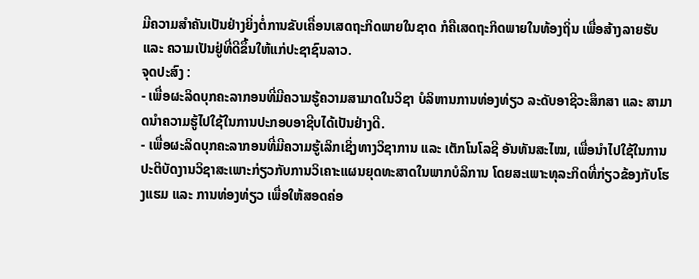ມີຄວາມສຳຄັນເປັນຢ່າງຍິ່ງຕໍ່ການຂັບເຄື່ອນເສດຖະກິດພາຍໃນຊາດ ກໍຄືເສດຖະກິດພາຍໃນທ້ອງຖິ່ນ ເພື່ອສ້າງລາຍຮັບ ແລະ ຄວາມເປັນຢູ່ທີ່ດີຂຶ້ນໃຫ້ແກ່ປະຊາຊົນລາວ.
ຈຸດປະສົງ :
- ເພື່ອຜະລິດບຸກຄະລາກອນທີ່ມີຄວາມຮູ້ຄວາມສາມາດໃນວິຊາ ບໍລິຫານການທ່ອງທ່ຽວ ລະດັບອາຊີວະສຶກສາ ແລະ ສາມາດນຳຄວາມຮູ້ໄປໃຊ້ໃນການປະກອບອາຊີບໄດ້ເປັນຢ່າງດີ.
- ເພື່ອຜະລິດບຸກຄະລາກອນທີ່ມີຄວາມຮູ້ເລິກເຊິ່ງທາງວິຊາການ ແລະ ເຕັກໂນໂລຊີ ອັນທັນສະໄໝ, ເພື່ອນຳໄປໃຊ້ໃນການປະຕິບັດງານວິຊາສະເພາະກ່ຽວກັບການວິເຄາະແຜນຍຸດທະສາດໃນພາກບໍລິການ ໂດຍສະເພາະທຸລະກິດທີ່ກ່ຽວຂ້ອງກັບໂຮງແຮມ ແລະ ການທ່ອງທ່ຽວ ເພື່ອໃຫ້ສອດຄ່ອ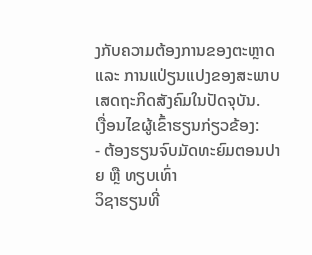ງກັບຄວາມຕ້ອງການຂອງຕະຫຼາດ ແລະ ການແປ່ຽນແປງຂອງສະພາບເສດຖະກິດສັງຄົມໃນປັດຈຸບັນ.
ເງື່ອນໄຂຜູ້ເຂົ້າຮຽນກ່ຽວຂ້ອງ:
- ຕ້ອງຮຽນຈົບມັດທະຍົມຕອນປາຍ ຫຼື ທຽບເທົ່າ
ວິຊາຮຽນທີ່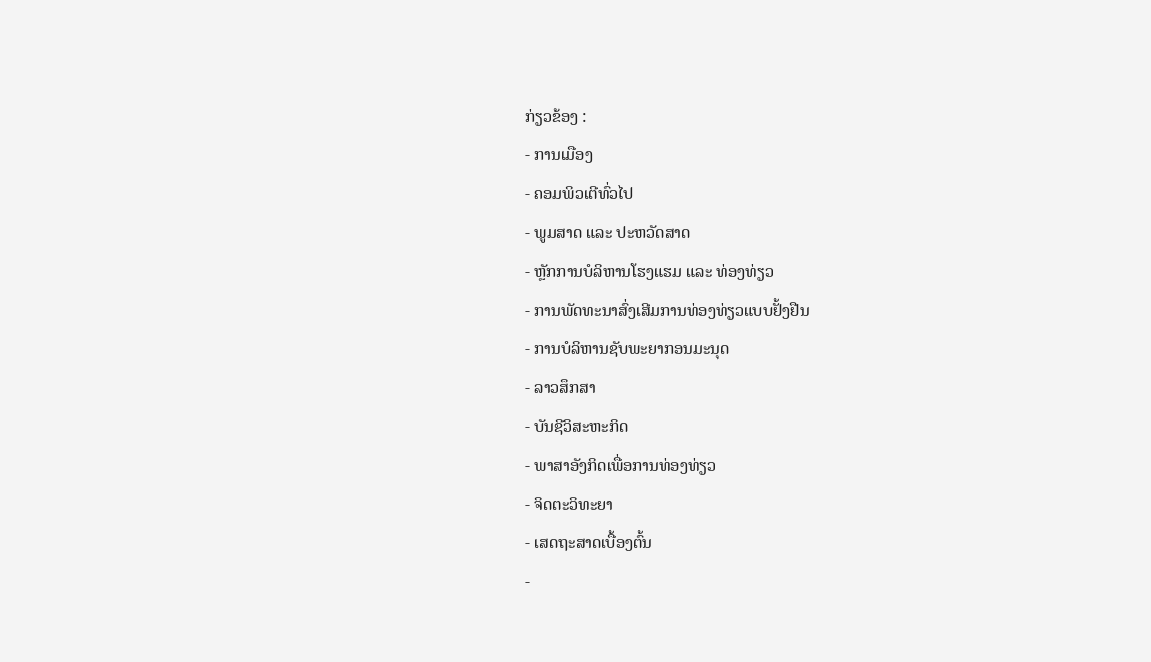ກ່ຽວຂ້ອງ :
- ການເມືອງ
- ຄອມພິວເຕີທົ່ວໄປ
- ພູມສາດ ແລະ ປະຫວັດສາດ
- ຫຼັກການບໍລິຫານໂຮງແຮມ ແລະ ທ່ອງທ່ຽວ
- ການພັດທະນາສົ່ງເສີມການທ່ອງທ່ຽວແບບຢັ້ງຢືນ
- ການບໍລິຫານຊັບພະຍາກອນມະນຸດ
- ລາວສຶກສາ
- ບັນຊີວິສະຫະກິດ
- ພາສາອັງກິດເພື່ອການທ່ອງທ່ຽວ
- ຈິດຕະວິທະຍາ
- ເສດຖະສາດເບື້ອງຕົ້ນ
-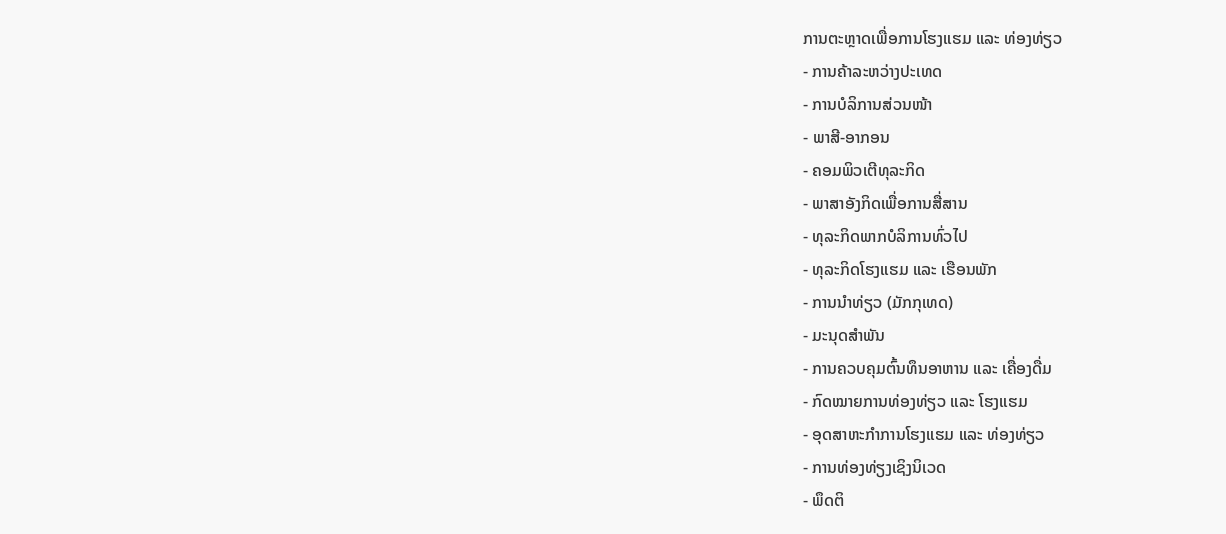ການຕະຫຼາດເພື່ອການໂຮງແຮມ ແລະ ທ່ອງທ່ຽວ
- ການຄ້າລະຫວ່າງປະເທດ
- ການບໍລິການສ່ວນໜ້າ
- ພາສີ-ອາກອນ
- ຄອມພິວເຕີທຸລະກິດ
- ພາສາອັງກິດເພື່ອການສື່ສານ
- ທຸລະກິດພາກບໍລິການທົ່ວໄປ
- ທຸລະກິດໂຮງແຮມ ແລະ ເຮືອນພັກ
- ການນຳທ່ຽວ (ມັກກຸເທດ)
- ມະນຸດສໍາພັນ
- ການຄວບຄຸມຕົ້ນທຶນອາຫານ ແລະ ເຄື່ອງດື່ມ
- ກົດໝາຍການທ່ອງທ່ຽວ ແລະ ໂຮງແຮມ
- ອຸດສາຫະກໍາການໂຮງແຮມ ແລະ ທ່ອງທ່ຽວ
- ການທ່ອງທ່ຽງເຊິງນິເວດ
- ພຶດຕິ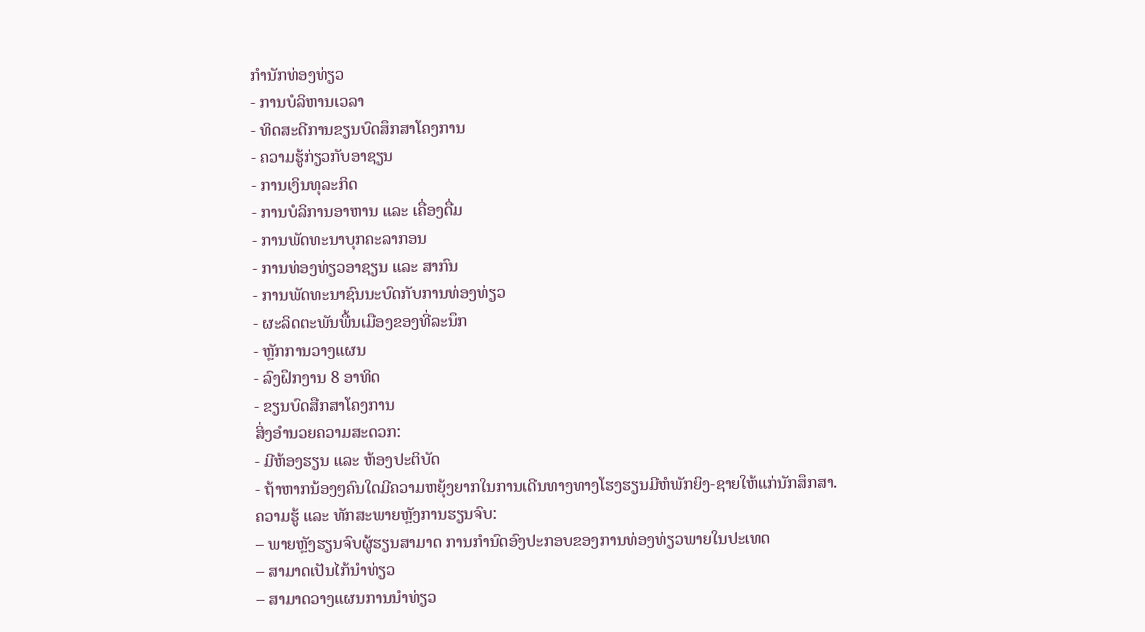ກໍານັກທ່ອງທ່ຽວ
- ການບໍລິຫານເວລາ
- ທິດສະດີການຂຽນບົດສຶກສາໂຄງການ
- ຄວາມຮູ້ກ່ຽວກັບອາຊຽນ
- ການເງິນທຸລະກິດ
- ການບໍລິການອາຫານ ແລະ ເຄື່ອງດື່ມ
- ການພັດທະນາບຸກຄະລາກອນ
- ການທ່ອງທ່ຽວອາຊຽນ ແລະ ສາກົນ
- ການພັດທະນາຊົນນະບົດກັບການທ່ອງທ່ຽວ
- ຜະລິດຕະພັນພື້ນເມືອງຂອງທີ່ລະນຶກ
- ຫຼັກການວາງແຜນ
- ລົງຝຶກງານ 8 ອາທິດ
- ຂຽນບົດສືກສາໂຄງການ
ສິ່ງອໍານວຍຄວາມສະດວກ:
- ມີຫ້ອງຮຽນ ແລະ ຫ້ອງປະຕິບັດ
- ຖ້າຫາກນ້ອງໆຄົນໃດມີຄວາມຫຍຸ້ງຍາກໃນການເດີນທາງທາງໂຮງຮຽນມີຫໍພັກຍິງ-ຊາຍໃຫ້ແກ່ນັກສຶກສາ.
ຄວາມຮູ້ ແລະ ທັກສະພາຍຫຼັງການຮຽນຈົບ:
– ພາຍຫຼັງຮຽນຈົບຜູ້ຮຽນສາມາດ ການກຳນົດອົງປະກອບຂອງການທ່ອງທ່ຽວພາຍໃນປະເທດ
– ສາມາດເປັນໄກ້ນໍາທ່ຽວ
– ສາມາດວາງແຜນການນໍາທ່ຽວ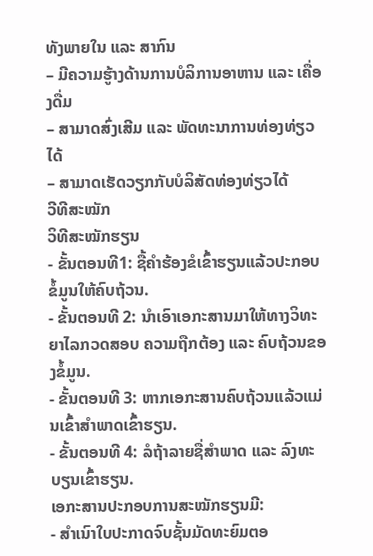ທັງພາຍໃນ ແລະ ສາກົນ
– ມີຄວາມຮູ້າງດ້ານການບໍລິການອາຫານ ແລະ ເຄື່ອງດື່ມ
– ສາມາດສົ່ງເສີມ ແລະ ພັດທະນາການທ່ອງທ່ຽວໄດ້
– ສາມາດເຮັດວຽກກັບບໍລິສັດທ່ອງທ່ຽວໄດ້
ວີທີສະໝັກ
ວິທີສະໝັກຮຽນ
- ຂັ້ນຕອນທີ1: ຊື້ຄຳຮ້ອງຂໍເຂົ້າຮຽນແລ້ວປະກອບຂໍ້ມູນໃຫ້ຄົບຖ້ວນ.
- ຂັ້ນຕອນທີ 2: ນໍາເອົາເອກະສານມາໃຫ້ທາງວິທະຍາໄລກວດສອບ ຄວາມຖືກຕ້ອງ ແລະ ຄົບຖ້ວນຂອງຂໍ້ມູນ.
- ຂັ້ນຕອນທີ 3: ຫາກເອກະສານຄົບຖ້ວນແລ້ວແມ່ນເຂົ້າສຳພາດເຂົ້າຮຽນ.
- ຂັ້ນຕອນທີ 4: ລໍຖ້າລາຍຊື່ສໍາພາດ ແລະ ລົງທະບຽນເຂົ້າຮຽນ.
ເອກະສານປະກອບການສະໝັກຮຽນມີ:
- ສໍາເນົາໃບປະກາດຈົບຊັ້ນມັດທະຍົມຕອ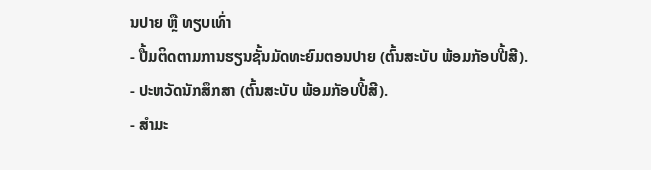ນປາຍ ຫຼື ທຽບເທົ່າ
- ປື້ມຕິດຕາມການຮຽນຊັ້ນມັດທະຍົມຕອນປາຍ (ຕົ້ນສະບັບ ພ້ອມກັອບປີ້ສີ).
- ປະຫວັດນັກສຶກສາ (ຕົ້ນສະບັບ ພ້ອມກັອບປີ້ສີ).
- ສຳມະ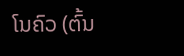ໂນຄົວ (ຕົ້ນ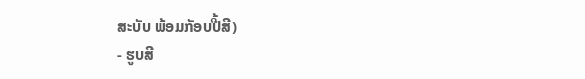ສະບັບ ພ້ອມກັອບປີ້ສີ)
- ຮູບສີ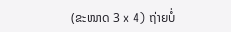(ຂະໜາດ 3 x 4) ຖ່າຍບໍ່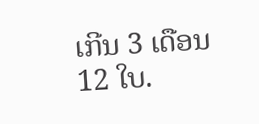ເກີນ 3 ເດືອນ 12 ໃບ.